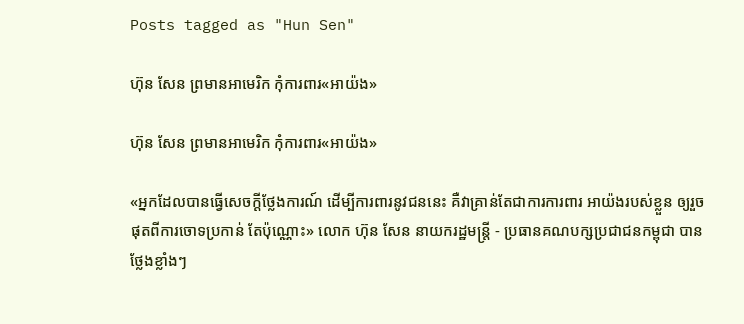Posts tagged as "Hun Sen"

ហ៊ុន សែន ព្រមានអាមេរិក កុំការពារ«អាយ៉ង»

ហ៊ុន សែន ព្រមានអាមេរិក កុំការពារ«អាយ៉ង»

«អ្នកដែលបានធ្វើសេចក្ដីថ្លែងការណ៍ ដើម្បីការពារនូវជននេះ គឺវាគ្រាន់តែជាការការពារ អាយ៉ងរបស់ខ្លួន ឲ្យរួចផុតពីការចោទប្រកាន់ តែប៉ុណ្ណោះ» លោក ហ៊ុន សែន នាយករដ្ឋមន្ត្រី - ប្រធានគណបក្សប្រជាជនកម្ពុជា បានថ្លែងខ្លាំងៗ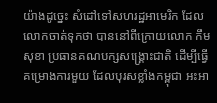យ៉ាងដូច្នេះ សំដៅទៅសហរដ្ឋអាមេរិក ដែលលោកចាត់ទុកថា បាននៅពីក្រោយលោក កឹម សុខា ប្រធានគណបក្សសង្គ្រោះជាតិ ដើម្បីធ្វើគម្រោងការមួយ ដែលបុរសខ្លាំងកម្ពុជា អះអា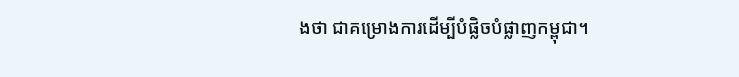ងថា ជាគម្រោងការដើម្បីបំផ្លិចបំផ្លាញកម្ពុជា។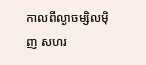កាលពីល្ងាចម្សិលម៉ិញ សហរ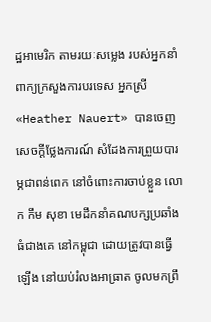ដ្ឋអាមេរិក តាមរយៈសម្លេង របស់អ្នកនាំពាក្យក្រសួងការបរទេស អ្នកស្រី «Heather Nauert» បានចេញសេចក្ដីថ្លែងការណ៍ សំដែងការព្រួយបារម្ភជាពន់ពេក នៅចំពោះការចាប់ខ្លួន លោក កឹម សុខា មេដឹកនាំគណបក្សប្រឆាំងធំជាងគេ នៅកម្ពុជា ដោយត្រូវបានធ្វើឡើង នៅយប់រំលងអាធ្រាត ចូលមកព្រឹ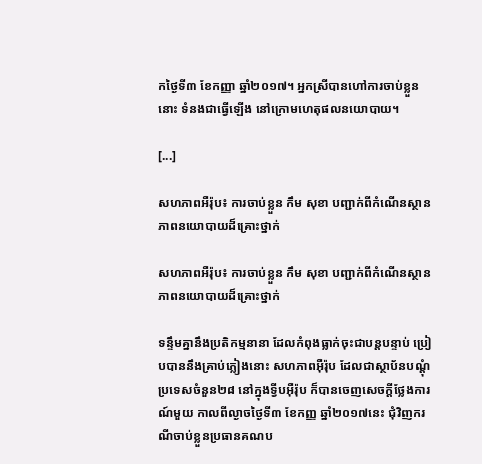កថ្ងៃទី៣ ខែកញ្ញា ឆ្នាំ២០១៧។ អ្នកស្រីបានហៅការចាប់ខ្លួននោះ ទំនងជាធ្វើឡើង នៅក្រោមហេតុផលនយោបាយ។

[...]

សហភាពអឺរ៉ុប៖ ការចាប់ខ្លួន កឹម សុខា បញ្ជាក់ពីកំណើនស្ថានភាពនយោបាយដ៏គ្រោះថ្នាក់

សហភាពអឺរ៉ុប៖ ការចាប់ខ្លួន កឹម សុខា បញ្ជាក់ពីកំណើនស្ថានភាពនយោបាយដ៏គ្រោះថ្នាក់

ទន្ទឹមគ្នានឹងប្រតិកម្មនានា ដែលកំពុងធ្លាក់ចុះជាបន្តបន្ទាប់ ប្រៀបបាននឹងគ្រាប់ភ្លៀងនោះ សហភាពអ៊ឺរ៉ុប ដែលជាស្ថាប័នបណ្ដុំប្រទេសចំនួន២៨ នៅក្នុងទ្វីបអ៊ឺរ៉ុប ក៏បានចេញសេចក្ដីថ្លែងការណ៍មួយ កាលពីល្ងាចថ្ងៃទី៣ ខែកញ្ញ ឆ្នាំ២០១៧នេះ ជុំវិញករណីចាប់ខ្លួនប្រធានគណប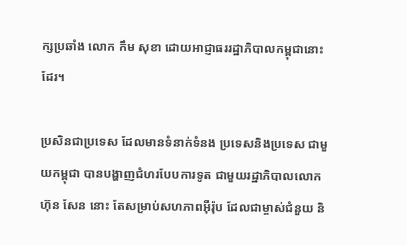ក្សប្រឆាំង លោក កឹម សុខា ដោយអាជ្ញាធររដ្ឋាភិបាលកម្ពុជានោះដែរ។

ប្រសិនជាប្រទេស ដែលមានទំនាក់ទំនង ប្រទេសនិងប្រទេស ជាមួយកម្ពុជា បានបង្ហាញជំហរបែបការទូត ជាមួយរដ្ឋាភិបាលលោក ហ៊ុន សែន នោះ តែសម្រាប់សហភាពអ៊ឺរ៉ុប ដែលជាម្ចាស់ជំនួយ និ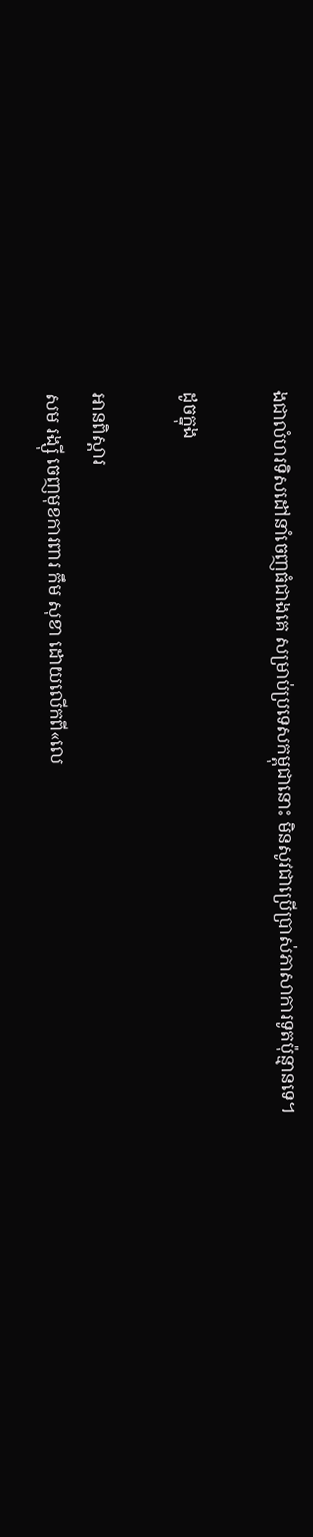ងជាលំហរទិសដៅនាំចេញធំជាងគេ សម្រាប់ប្រទេសកម្ពុជានោះ មិនសូវជាប្រើប្រាស់ភាសាការទូតប៉ុន្មានទេ។

ដូចក្នុង

អានពិស្ដារ
សម រង្ស៊ី ចេញមុខការពារ កឹម សុខា ដោយលើកពី«លេ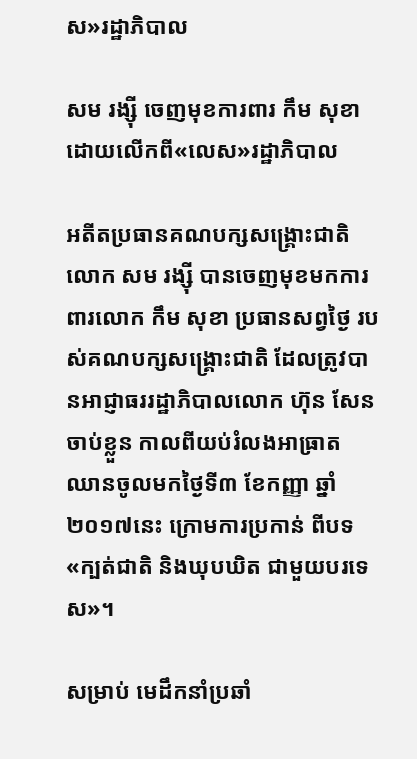ស»រដ្ឋាភិបាល

សម រង្ស៊ី ចេញមុខការពារ កឹម សុខា ដោយលើកពី«លេស»រដ្ឋាភិបាល

អតីតប្រធានគណបក្សសង្គ្រោះជាតិ លោក សម រង្ស៊ី បានចេញមុខមកការពារលោក កឹម សុខា ប្រធានសព្វថ្ងៃ របស់គណបក្សសង្គ្រោះជាតិ ដែលត្រូវបានអាជ្ញាធររដ្ឋាភិបាលលោក ហ៊ុន សែន ចាប់ខ្លួន កាលពីយប់រំលងអាធ្រាត ឈានចូលមកថ្ងៃទី៣ ខែកញ្ញា ឆ្នាំ២០១៧នេះ ក្រោមការប្រកាន់ ពីបទ«ក្បត់ជាតិ និងឃុបឃិត ជាមួយបរទេស»។

សម្រាប់ មេដឹកនាំប្រឆាំ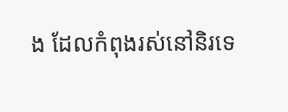ង ដែលកំពុងរស់នៅនិរទេ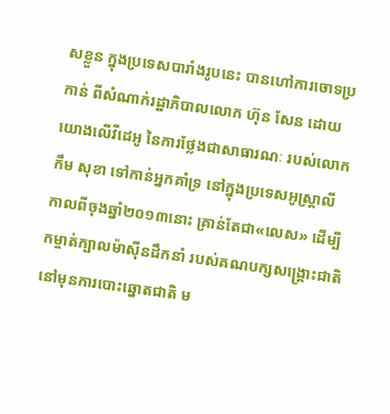សខ្លួន ក្នុងប្រទេសបារាំងរូបនេះ បានហៅការចោទប្រកាន់ ពីសំណាក់រដ្ឋាភិបាលលោក ហ៊ុន សែន ដោយយោងលើវីដេអូ នៃការថ្លែងជាសាធារណៈ របស់លោក កឹម សុខា ទៅកាន់អ្នកគាំទ្រ នៅក្នុងប្រទេសអូស្ត្រាលី កាលពីចុងឆ្នាំ២០១៣នោះ គ្រាន់តែជា«លេស» ដើម្បីកម្ចាត់ក្បាលម៉ាស៊ីនដឹកនាំ របស់គណបក្សសង្គ្រោះជាតិ នៅមុនការបោះឆ្នោតជាតិ ម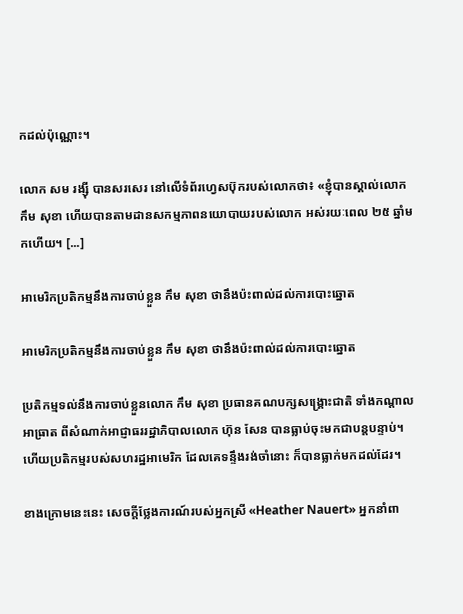កដល់ប៉ុណ្ណោះ។

លោក សម រង្ស៊ី បានសរសេរ នៅលើទំព័រហ្វេសប៊ុករបស់លោកថា៖ «ខ្ញុំបានស្គាល់លោក កឹម សុខា ហើយបានតាមដានសកម្មភាពនយោបាយរបស់លោក អស់រយៈពេល ២៥ ឆ្នាំមកហើយ។ [...]

អាមេរិកប្រតិកម្មនឹងការចាប់ខ្លួន កឹម សុខា ថានឹងប៉ះពាល់ដល់ការបោះឆ្នោត

អាមេរិកប្រតិកម្មនឹងការចាប់ខ្លួន កឹម សុខា ថានឹងប៉ះពាល់ដល់ការបោះឆ្នោត

ប្រតិកម្មទល់នឹងការចាប់ខ្លួនលោក កឹម សុខា ប្រធានគណបក្សសង្គ្រោះជាតិ ទាំងកណ្ដាលអាធ្រាត ពីសំណាក់អាជ្ញាធររដ្ឋាភិបាលលោក ហ៊ុន សែន បានធ្លាប់ចុះមកជាបន្តបន្ទាប់។ ហើយប្រតិកម្មរបស់សហរដ្ឋអាមេរិក ដែលគេទន្ទឹងរង់ចាំនោះ ក៏បានធ្លាក់មកដល់ដែរ។

ខាងក្រោមនេះនេះ សេចក្ដីថ្លែងការណ៍របស់អ្នកស្រី «Heather Nauert» អ្នកនាំពា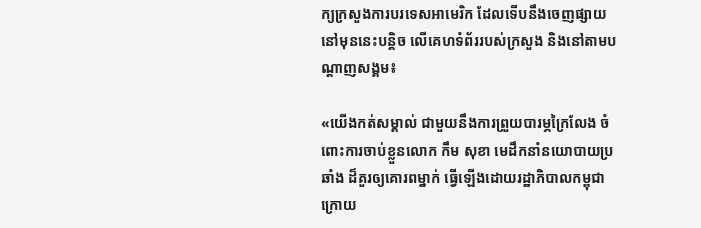ក្យក្រសួងការបរទេសអាមេរិក ដែលទើបនឹងចេញផ្សាយ នៅមុននេះបន្តិច លើគេហទំព័ររបស់ក្រសួង និងនៅតាមបណ្ដាញសង្គម៖

«យើងកត់សម្គាល់ ជាមួយនឹងការព្រួយបារម្ភក្រៃលែង ចំពោះការចាប់ខ្លួនលោក កឹម សុខា មេដឹកនាំនយោបាយប្រឆាំង ដ៏គួរឲ្យគោរពម្នាក់ ធ្វើឡើងដោយរដ្ឋាភិបាលកម្ពុជា ក្រោយ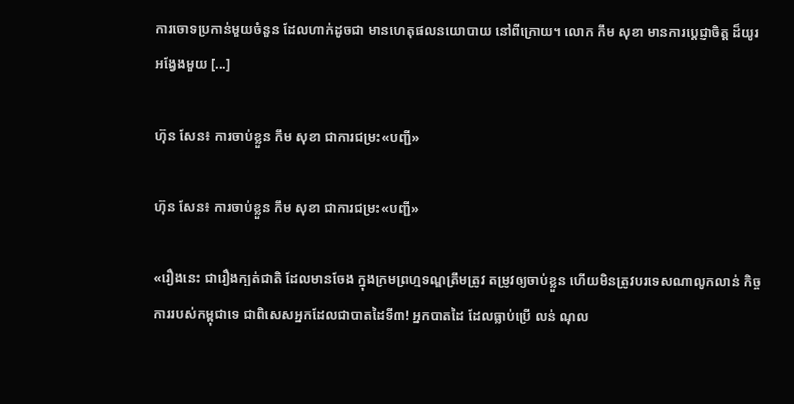ការចោទប្រកាន់មួយចំនួន ដែលហាក់ដូចជា មានហេតុផលនយោបាយ នៅពីក្រោយ។ លោក កឹម សុខា មានការប្តេជ្ញាចិត្ត ដ៏យូរអង្វែងមួយ [...]

ហ៊ុន សែន៖ ការចាប់ខ្លួន កឹម សុខា ជាការជម្រះ«បញ្ជី»

ហ៊ុន សែន៖ ការចាប់ខ្លួន កឹម សុខា ជាការជម្រះ«បញ្ជី»

«រឿងនេះ ជារឿងក្បត់ជាតិ ដែលមានចែង ក្នុងក្រមព្រហ្មទណ្ឌត្រឹមត្រូវ តម្រូវឲ្យចាប់ខ្លួន ហើយមិនត្រូវបរទេសណាលូកលាន់ កិច្ចការរបស់កម្ពុជាទេ ជាពិសេសអ្នកដែលជាបាតដៃទី៣! អ្នកបាតដៃ ដែលធ្លាប់ប្រើ លន់ ណុល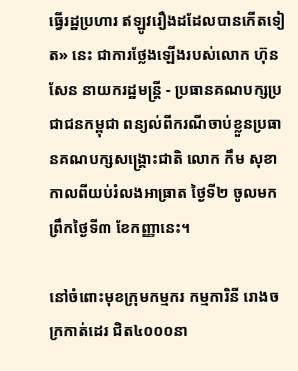ធ្វើរដ្ឋប្រហារ ឥឡូវរឿងដដែលបានកើតទៀត» នេះ ជាការថ្លែងឡើងរបស់លោក ហ៊ុន សែន នាយករដ្ឋមន្ត្រី - ប្រធានគណបក្សប្រជាជនកម្ពុជា ពន្យល់ពីករណីចាប់ខ្លួនប្រធានគណបក្សសង្គ្រោះជាតិ លោក កឹម សុខា កាលពីយប់រំលងអាធ្រាត ថ្ងៃទី២ ចូលមកព្រឹកថ្ងៃទី៣ ខែកញ្ញានេះ។

នៅចំពោះមុខក្រុមកម្មករ កម្មការិនី រោងចក្រកាត់ដេរ ជិត៤០០០នា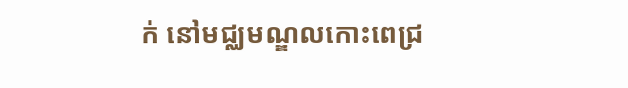ក់ នៅមជ្ឈមណ្ឌលកោះពេជ្រ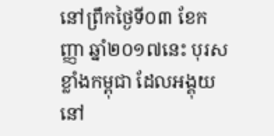នៅព្រឹកថ្ងៃទី០៣ ខែកញ្ញា ឆ្នាំ២០១៧នេះ បុរសខ្លាំងកម្ពុជា ដែលអង្គុយនៅ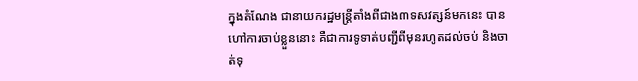ក្នុងតំណែង ជានាយករដ្ឋមន្ត្រីតាំងពីជាង៣ទសវត្សន៍មកនេះ បានហៅការចាប់ខ្លួននោះ គឺជាការទូទាត់បញ្ជីពីមុនរហូតដល់ចប់ និងចាត់ទុ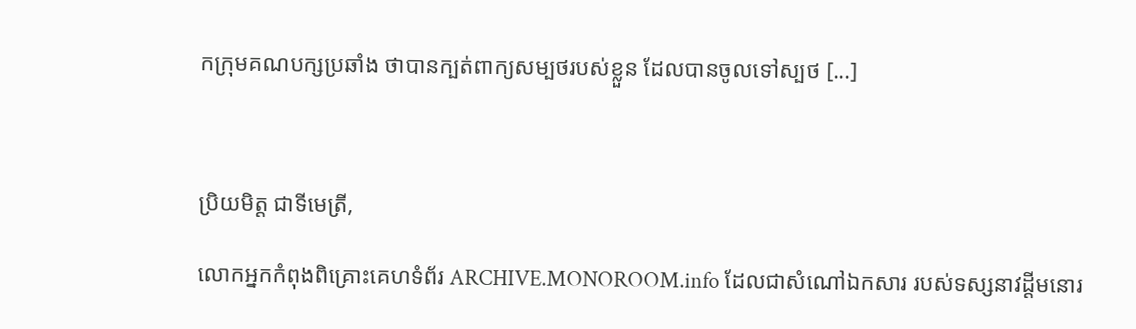កក្រុមគណបក្សប្រឆាំង ថាបានក្បត់ពាក្យសម្បថរបស់ខ្លួន ដែលបានចូលទៅស្បថ [...]



ប្រិយមិត្ត ជាទីមេត្រី,

លោកអ្នកកំពុងពិគ្រោះគេហទំព័រ ARCHIVE.MONOROOM.info ដែលជាសំណៅឯកសារ របស់ទស្សនាវដ្ដីមនោរ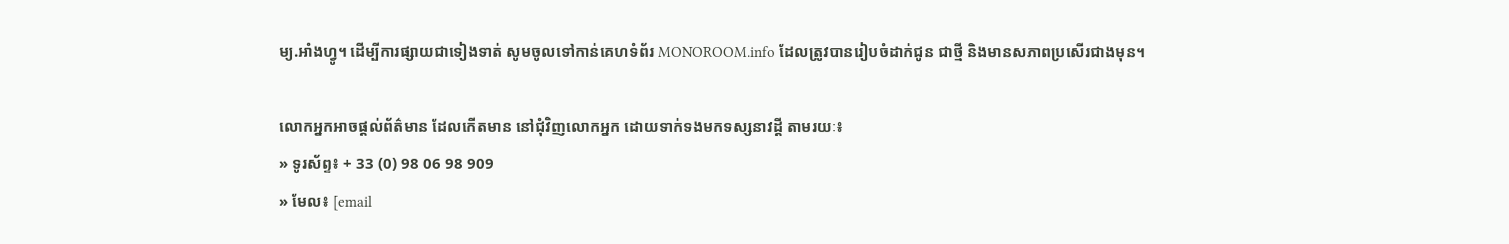ម្យ.អាំងហ្វូ។ ដើម្បីការផ្សាយជាទៀងទាត់ សូមចូលទៅកាន់គេហទំព័រ MONOROOM.info ដែលត្រូវបានរៀបចំដាក់ជូន ជាថ្មី និងមានសភាពប្រសើរជាងមុន។

លោកអ្នកអាចផ្ដល់ព័ត៌មាន ដែលកើតមាន នៅជុំវិញលោកអ្នក ដោយទាក់ទងមកទស្សនាវដ្ដី តាមរយៈ៖
» ទូរស័ព្ទ៖ + 33 (0) 98 06 98 909
» មែល៖ [email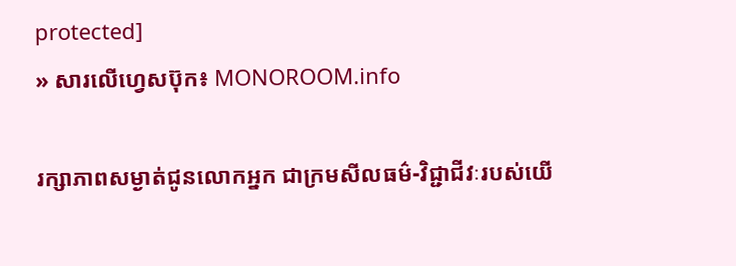protected]
» សារលើហ្វេសប៊ុក៖ MONOROOM.info

រក្សាភាពសម្ងាត់ជូនលោកអ្នក ជាក្រមសីលធម៌-វិជ្ជាជីវៈរបស់យើ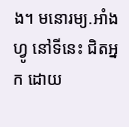ង។ មនោរម្យ.អាំងហ្វូ នៅទីនេះ ជិតអ្នក ដោយ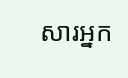សារអ្នក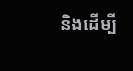និងដើម្បី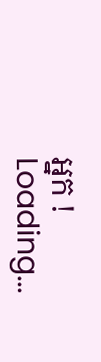អ្នក !
Loading...